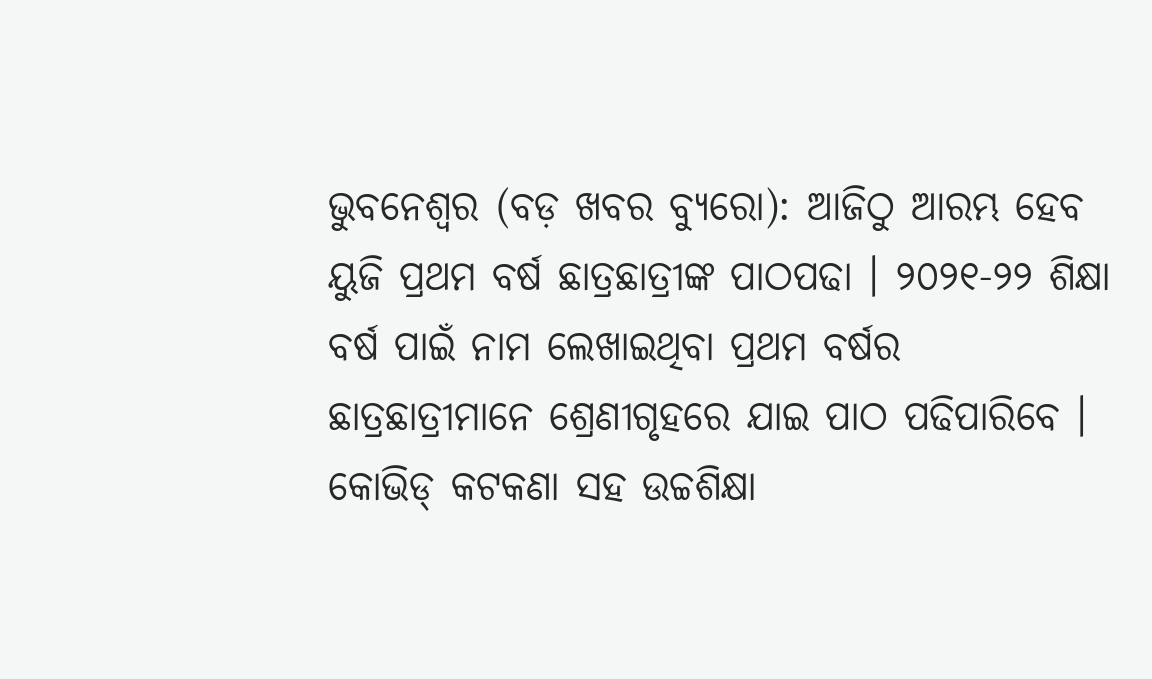ଭୁବନେଶ୍ୱର (ବଡ଼ ଖବର ବ୍ୟୁରୋ): ଆଜିଠୁ ଆରମ୍ଭ ହେବ ୟୁଜି ପ୍ରଥମ ବର୍ଷ ଛାତ୍ରଛାତ୍ରୀଙ୍କ ପାଠପଢା । ୨୦୨୧-୨୨ ଶିକ୍ଷା ବର୍ଷ ପାଇଁ ନାମ ଲେଖାଇଥିବା ପ୍ରଥମ ବର୍ଷର ଛାତ୍ରଛାତ୍ରୀମାନେ ଶ୍ରେଣୀଗୃହରେ ଯାଇ ପାଠ ପଢିପାରିବେ । କୋଭିଡ୍ କଟକଣା ସହ ଉଚ୍ଚଶିକ୍ଷା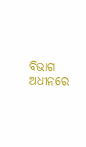ବିଭାଗ ଅଧୀନରେ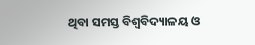ଥିବା ସମସ୍ତ ବିଶ୍ୱବିଦ୍ୟାଳୟ ଓ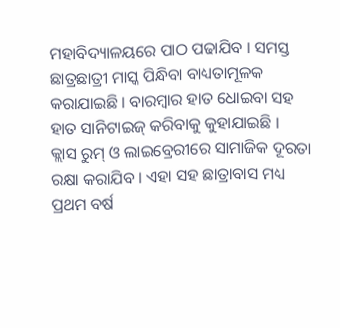ମହାବିଦ୍ୟାଳୟରେ ପାଠ ପଢାଯିବ । ସମସ୍ତ ଛାତ୍ରଛାତ୍ରୀ ମାସ୍କ ପିନ୍ଧିବା ବାଧ୍ୟତାମୂଳକ କରାଯାଇଛି । ବାରମ୍ବାର ହାତ ଧୋଇବା ସହ ହାତ ସାନିଟାଇଜ୍ କରିବାକୁ କୁହାଯାଇଛି ।
କ୍ଲାସ ରୁମ୍ ଓ ଲାଇବ୍ରେରୀରେ ସାମାଜିକ ଦୂରତା ରକ୍ଷା କରାଯିବ । ଏହା ସହ ଛାତ୍ରାବାସ ମଧ୍ୟ ପ୍ରଥମ ବର୍ଷ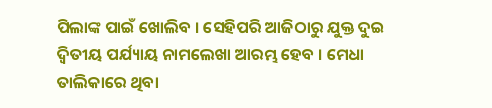ପିଲାଙ୍କ ପାଇଁ ଖୋଲିବ । ସେହିପରି ଆଜିଠାରୁ ଯୁକ୍ତ ଦୁଇ ଦ୍ୱିତୀୟ ପର୍ଯ୍ୟାୟ ନାମଲେଖା ଆରମ୍ଭ ହେବ । ମେଧା ତାଲିକାରେ ଥିବା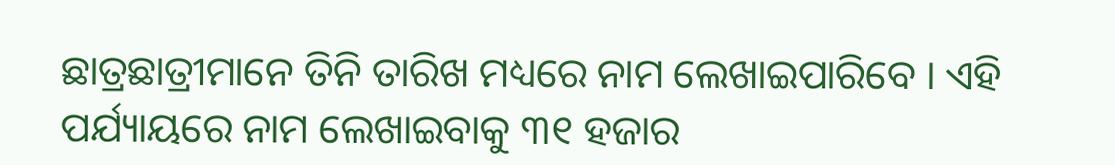ଛାତ୍ରଛାତ୍ରୀମାନେ ତିନି ତାରିଖ ମଧ୍ୟରେ ନାମ ଲେଖାଇପାରିବେ । ଏହି ପର୍ଯ୍ୟାୟରେ ନାମ ଲେଖାଇବାକୁ ୩୧ ହଜାର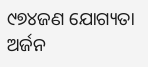୯୭୪ଜଣ ଯୋଗ୍ୟତା ଅର୍ଜନ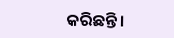କରିଛନ୍ତି।